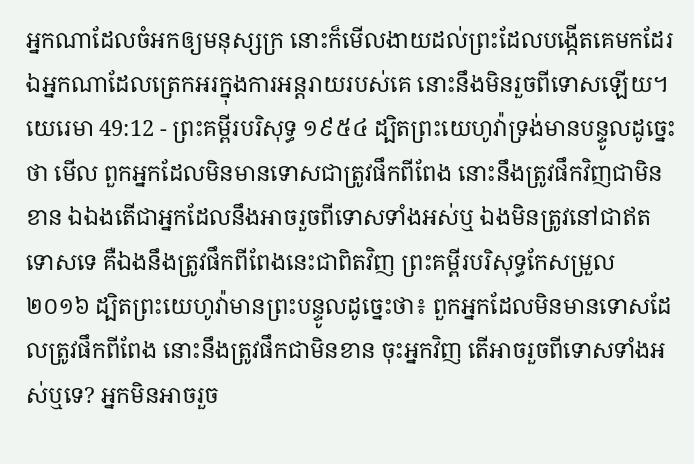អ្នកណាដែលចំអកឲ្យមនុស្សក្រ នោះក៏មើលងាយដល់ព្រះដែលបង្កើតគេមកដែរ ឯអ្នកណាដែលត្រេកអរក្នុងការអន្តរាយរបស់គេ នោះនឹងមិនរួចពីទោសឡើយ។
យេរេមា 49:12 - ព្រះគម្ពីរបរិសុទ្ធ ១៩៥៤ ដ្បិតព្រះយេហូវ៉ាទ្រង់មានបន្ទូលដូច្នេះថា មើល ពួកអ្នកដែលមិនមានទោសជាត្រូវផឹកពីពែង នោះនឹងត្រូវផឹកវិញជាមិនខាន ឯឯងតើជាអ្នកដែលនឹងអាចរួចពីទោសទាំងអស់ឬ ឯងមិនត្រូវនៅជាឥតទោសទេ គឺឯងនឹងត្រូវផឹកពីពែងនេះជាពិតវិញ ព្រះគម្ពីរបរិសុទ្ធកែសម្រួល ២០១៦ ដ្បិតព្រះយេហូវ៉ាមានព្រះបន្ទូលដូច្នេះថា៖ ពួកអ្នកដែលមិនមានទោសដែលត្រូវផឹកពីពែង នោះនឹងត្រូវផឹកជាមិនខាន ចុះអ្នកវិញ តើអាចរួចពីទោសទាំងអស់ឬទេ? អ្នកមិនអាចរួច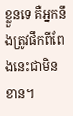ខ្លួនទេ គឺអ្នកនឹងត្រូវផឹកពីពែងនេះជាមិនខាន។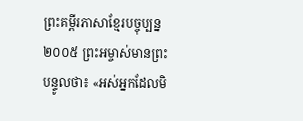ព្រះគម្ពីរភាសាខ្មែរបច្ចុប្បន្ន ២០០៥ ព្រះអម្ចាស់មានព្រះបន្ទូលថា៖ «អស់អ្នកដែលមិ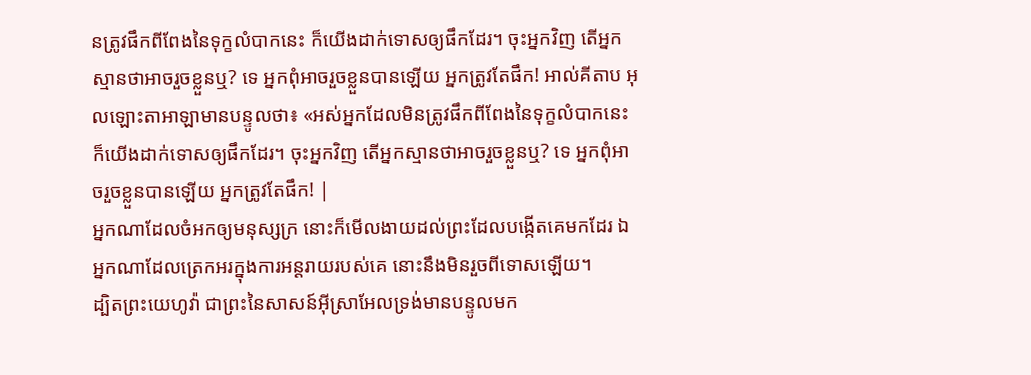នត្រូវផឹកពីពែងនៃទុក្ខលំបាកនេះ ក៏យើងដាក់ទោសឲ្យផឹកដែរ។ ចុះអ្នកវិញ តើអ្នកស្មានថាអាចរួចខ្លួនឬ? ទេ អ្នកពុំអាចរួចខ្លួនបានឡើយ អ្នកត្រូវតែផឹក! អាល់គីតាប អុលឡោះតាអាឡាមានបន្ទូលថា៖ «អស់អ្នកដែលមិនត្រូវផឹកពីពែងនៃទុក្ខលំបាកនេះ ក៏យើងដាក់ទោសឲ្យផឹកដែរ។ ចុះអ្នកវិញ តើអ្នកស្មានថាអាចរួចខ្លួនឬ? ទេ អ្នកពុំអាចរួចខ្លួនបានឡើយ អ្នកត្រូវតែផឹក! |
អ្នកណាដែលចំអកឲ្យមនុស្សក្រ នោះក៏មើលងាយដល់ព្រះដែលបង្កើតគេមកដែរ ឯអ្នកណាដែលត្រេកអរក្នុងការអន្តរាយរបស់គេ នោះនឹងមិនរួចពីទោសឡើយ។
ដ្បិតព្រះយេហូវ៉ា ជាព្រះនៃសាសន៍អ៊ីស្រាអែលទ្រង់មានបន្ទូលមក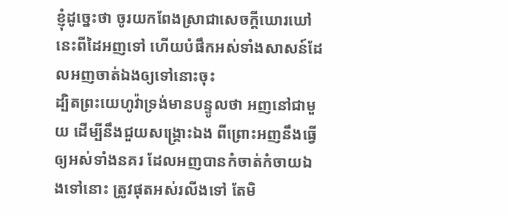ខ្ញុំដូច្នេះថា ចូរយកពែងស្រាជាសេចក្ដីឃោរឃៅនេះពីដៃអញទៅ ហើយបំផឹកអស់ទាំងសាសន៍ដែលអញចាត់ឯងឲ្យទៅនោះចុះ
ដ្បិតព្រះយេហូវ៉ាទ្រង់មានបន្ទូលថា អញនៅជាមួយ ដើម្បីនឹងជួយសង្គ្រោះឯង ពីព្រោះអញនឹងធ្វើឲ្យអស់ទាំងនគរ ដែលអញបានកំចាត់កំចាយឯងទៅនោះ ត្រូវផុតអស់រលីងទៅ តែមិ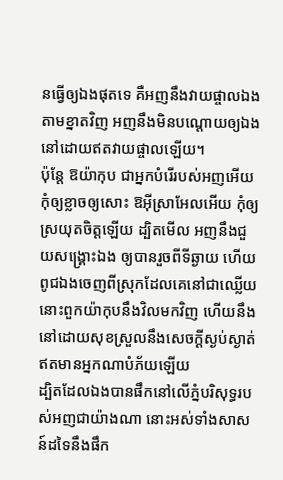នធ្វើឲ្យឯងផុតទេ គឺអញនឹងវាយផ្ចាលឯងតាមខ្នាតវិញ អញនឹងមិនបណ្តោយឲ្យឯង នៅដោយឥតវាយផ្ចាលឡើយ។
ប៉ុន្តែ ឱយ៉ាកុប ជាអ្នកបំរើរបស់អញអើយ កុំឲ្យខ្លាចឲ្យសោះ ឱអ៊ីស្រាអែលអើយ កុំឲ្យស្រយុតចិត្តឡើយ ដ្បិតមើល អញនឹងជួយសង្គ្រោះឯង ឲ្យបានរួចពីទីឆ្ងាយ ហើយពូជឯងចេញពីស្រុកដែលគេនៅជាឈ្លើយ នោះពួកយ៉ាកុបនឹងវិលមកវិញ ហើយនឹងនៅដោយសុខស្រួលនឹងសេចក្ដីស្ងប់ស្ងាត់ ឥតមានអ្នកណាបំភ័យឡើយ
ដ្បិតដែលឯងបានផឹកនៅលើភ្នំបរិសុទ្ធរបស់អញជាយ៉ាងណា នោះអស់ទាំងសាសន៍ដទៃនឹងផឹក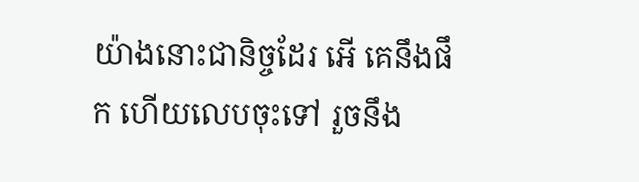យ៉ាងនោះជានិច្ចដែរ អើ គេនឹងផឹក ហើយលេបចុះទៅ រួចនឹង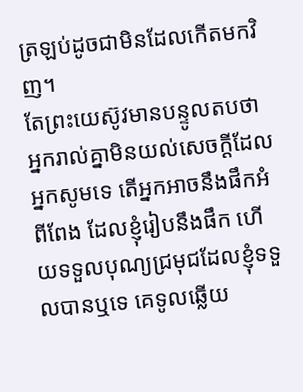ត្រឡប់ដូចជាមិនដែលកើតមកវិញ។
តែព្រះយេស៊ូវមានបន្ទូលតបថា អ្នករាល់គ្នាមិនយល់សេចក្ដីដែលអ្នកសូមទេ តើអ្នកអាចនឹងផឹកអំពីពែង ដែលខ្ញុំរៀបនឹងផឹក ហើយទទួលបុណ្យជ្រមុជដែលខ្ញុំទទួលបានឬទេ គេទូលឆ្លើយ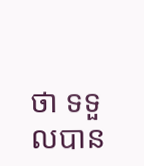ថា ទទួលបាន